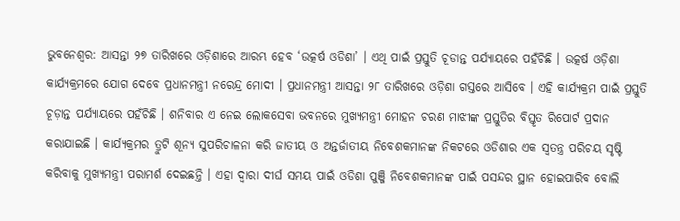ଭୁବନେଶ୍ୱର: ଆସନ୍ତା ୨୭ ତାରିଖରେ ଓଡ଼ିଶାରେ ଆରମ୍ଭ ହେବ ‘ଉତ୍କର୍ଷ ଓଡିଶା’ । ଏଥି ପାଇଁ ପ୍ରସ୍ତୁତି ଚୂଡାନ୍ତ ପର୍ଯ୍ୟାୟରେ ପହଁଚିଛି । ଉତ୍କର୍ଷ ଓଡ଼ିଶା କାର୍ଯ୍ୟକ୍ରମରେ ଯୋଗ ଦେବେ ପ୍ରଧାନମନ୍ତ୍ରୀ ନରେନ୍ଦ୍ର ମୋଦୀ । ପ୍ରଧାନମନ୍ତ୍ରୀ ଆସନ୍ତା ୨୮ ତାରିଖରେ ଓଡ଼ିଶା ଗସ୍ତରେ ଆସିବେ । ଏହି କାର୍ଯ୍ୟକ୍ରମ ପାଇଁ ପ୍ରସ୍ତୁତି ଚୂଡ଼ାନ୍ତ ପର୍ଯ୍ୟାୟରେ ପହଁଚିଛି । ଶନିବାର ଏ ନେଇ ଲୋକସେବା ଭବନରେ ମୁଖ୍ୟମନ୍ତ୍ରୀ ମୋହନ ଚରଣ ମାଝୀଙ୍କ ପ୍ରସ୍ତୁତିର ବିସ୍ତୃତ ରିପୋର୍ଟ ପ୍ରଦାନ କରାଯାଇଛି । କାର୍ଯ୍ୟକ୍ରମର ତ୍ରୁଟି ଶୂନ୍ୟ ସୁପରିଚାଳନା କରି ଜାତୀୟ ଓ ଅନ୍ତର୍ଜାତୀୟ ନିବେଶକମାନଙ୍କ ନିକଟରେ ଓଡିଶାର ଏକ ସ୍ୱତନ୍ତ୍ର ପରିଚୟ ସୃଷ୍ଟି କରିବାକୁ ମୁଖ୍ୟମନ୍ତ୍ରୀ ପରାମର୍ଶ ଦେଇଛନ୍ତି । ଏହା ଦ୍ୱାରା ଦୀର୍ଘ ସମୟ ପାଇଁ ଓଡିଶା ପୁଞ୍ଜି ନିବେଶକମାନଙ୍କ ପାଇଁ ପସନ୍ଦର ସ୍ଥାନ ହୋଇପାରିବ ବୋଲି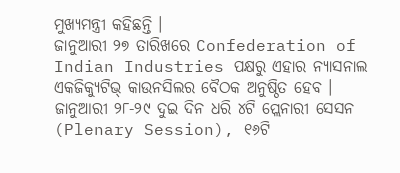ମୁଖ୍ୟମନ୍ତ୍ରୀ କହିଛନ୍ତି ।
ଜାନୁଆରୀ ୨୭ ତାରିଖରେ Confederation of Indian Industries ପକ୍ଷରୁ ଏହାର ନ୍ୟାସନାଲ ଏକଜିକ୍ୟୁଟିଭ୍ କାଉନସିଲର ବୈଠକ ଅନୁଷ୍ଠିତ ହେବ । ଜାନୁଆରୀ ୨୮-୨୯ ଦୁଇ ଦିନ ଧରି ୪ଟି ପ୍ଲେନାରୀ ସେସନ (Plenary Session), ୧୬ଟି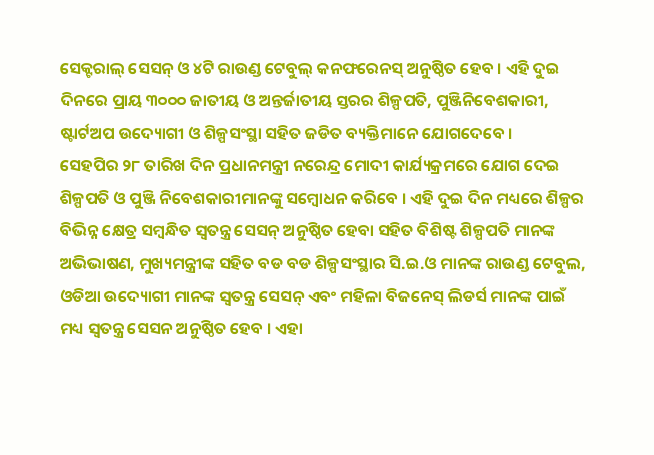ସେକ୍ଟରାଲ୍ ସେସନ୍ ଓ ୪ଟି ରାଉଣ୍ଡ ଟେବୁଲ୍ କନଫରେନସ୍ ଅନୁଷ୍ଠିତ ହେବ । ଏହି ଦୁଇ ଦିନରେ ପ୍ରାୟ ୩୦୦୦ ଜାତୀୟ ଓ ଅନ୍ତର୍ଜାତୀୟ ସ୍ତରର ଶିଳ୍ପପତି, ପୁଞ୍ଜିନିବେଶକାରୀ, ଷ୍ଟାର୍ଟଅପ ଉଦ୍ୟୋଗୀ ଓ ଶିଳ୍ପସଂସ୍ଥା ସହିତ ଜଡିତ ବ୍ୟକ୍ତିମାନେ ଯୋଗଦେବେ ।
ସେହପିର ୨୮ ତାରିଖ ଦିନ ପ୍ରଧାନମନ୍ତ୍ରୀ ନରେନ୍ଦ୍ର ମୋଦୀ କାର୍ଯ୍ୟକ୍ରମରେ ଯୋଗ ଦେଇ ଶିଳ୍ପପତି ଓ ପୁଞ୍ଜି ନିବେଶକାରୀମାନଙ୍କୁ ସମ୍ବୋଧନ କରିବେ । ଏହି ଦୁଇ ଦିନ ମଧ୍ୟରେ ଶିଳ୍ପର ବିଭିନ୍ନ କ୍ଷେତ୍ର ସମ୍ବନ୍ଧିତ ସ୍ୱତନ୍ତ୍ର ସେସନ୍ ଅନୁଷ୍ଠିତ ହେବା ସହିତ ବିଶିଷ୍ଟ ଶିଳ୍ପପତି ମାନଙ୍କ ଅଭିଭାଷଣ, ମୁଖ୍ୟମନ୍ତ୍ରୀଙ୍କ ସହିତ ବଡ ବଡ ଶିଳ୍ପସଂସ୍ଥାର ସି.ଇ.ଓ ମାନଙ୍କ ରାଉଣ୍ଡ ଟେବୁଲ, ଓଡିଆ ଉଦ୍ୟୋଗୀ ମାନଙ୍କ ସ୍ୱତନ୍ତ୍ର ସେସନ୍ ଏବଂ ମହିଳା ବିଜନେସ୍ ଲିଡର୍ସ ମାନଙ୍କ ପାଇଁ ମଧ୍ୟ ସ୍ୱତନ୍ତ୍ର ସେସନ ଅନୁଷ୍ଠିତ ହେବ । ଏହା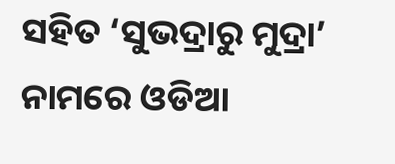ସହିତ ‘ସୁଭଦ୍ରାରୁ ମୁଦ୍ରା’ ନାମରେ ଓଡିଆ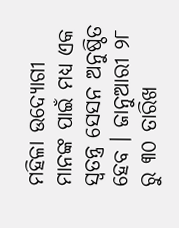ମହିଳା ଉଦ୍ୟୋଗୀ ମାନଙ୍କ ପାଇଁ ମଧ୍ୟ ଏକ ସ୍ୱତନ୍ତ୍ର ସେସନ ଅନୁଷ୍ଠିତ ହେବ । ଜାନୁଆରୀ ୨୮ ରୁ ୩୦ ତାରିଖ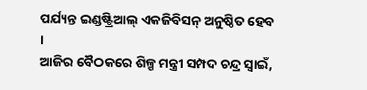ପର୍ଯ୍ୟନ୍ତ ଇଣ୍ଡଷ୍ଟ୍ରିଆଲ୍ ଏକଜିବିସନ୍ ଅନୁଷ୍ଠିତ ହେବ ।
ଆଜିର ବୈଠକରେ ଶିଳ୍ପ ମନ୍ତ୍ରୀ ସମ୍ପଦ ଚନ୍ଦ୍ର ସ୍ୱାଇଁ,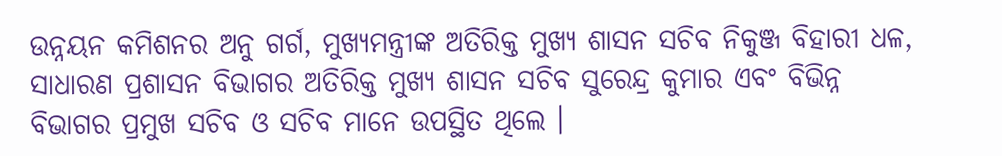ଉନ୍ନୟନ କମିଶନର ଅନୁ ଗର୍ଗ, ମୁଖ୍ୟମନ୍ତ୍ରୀଙ୍କ ଅତିରିକ୍ତ ମୁଖ୍ୟ ଶାସନ ସଚିବ ନିକୁଞ୍ଜ ବିହାରୀ ଧଳ, ସାଧାରଣ ପ୍ରଶାସନ ବିଭାଗର ଅତିରିକ୍ତ ମୁଖ୍ୟ ଶାସନ ସଚିବ ସୁରେନ୍ଦ୍ର କୁମାର ଏବଂ ବିଭିନ୍ନ ବିଭାଗର ପ୍ରମୁଖ ସଚିବ ଓ ସଚିବ ମାନେ ଉପସ୍ଥିତ ଥିଲେ ।